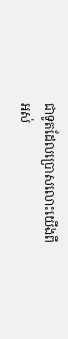ជាទូតដែលប្រោសលោះយើងពីអស់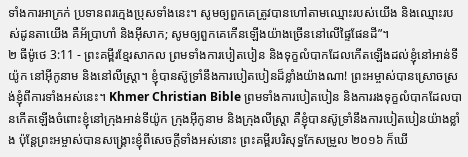ទាំងការអាក្រក់ ប្រទានពរក្មេងប្រុសទាំងនេះ។ សូមឲ្យពួកគេត្រូវបានហៅតាមឈ្មោះរបស់យើង និងឈ្មោះរបស់ដូនតាយើង គឺអ័ប្រាហាំ និងអ៊ីសាក; សូមឲ្យពួកគេកើនឡើងយ៉ាងច្រើននៅលើផ្ទៃផែនដី”។
២ ធីម៉ូថេ 3:11 - ព្រះគម្ពីរខ្មែរសាកល ព្រមទាំងការបៀតបៀន និងទុក្ខលំបាកដែលកើតឡើងដល់ខ្ញុំនៅអាន់ទីយ៉ូក នៅអ៊ីកូនាម និងនៅលីស្ត្រា។ ខ្ញុំបានស៊ូទ្រាំនឹងការបៀតបៀនដ៏ខ្លាំងយ៉ាងណា! ព្រះអម្ចាស់បានស្រោចស្រង់ខ្ញុំពីការទាំងអស់នេះ។ Khmer Christian Bible ព្រមទាំងការបៀតបៀន និងការរងទុក្ខលំបាកដែលបានកើតឡើងចំពោះខ្ញុំនៅក្រុងឤន់ទីយ៉ូក ក្រុងអ៊ីកូនាម និងក្រុងលីស្រ្តា គឺខ្ញុំបានស៊ូទ្រាំនឹងការបៀតបៀនយ៉ាងខ្លាំង ប៉ុន្ដែព្រះអម្ចាស់បានសង្គ្រោះខ្ញុំពីសេចក្តីទាំងអស់នោះ ព្រះគម្ពីរបរិសុទ្ធកែសម្រួល ២០១៦ ក៏ឃើ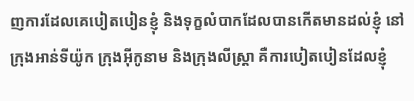ញការដែលគេបៀតបៀនខ្ញុំ និងទុក្ខលំបាកដែលបានកើតមានដល់ខ្ញុំ នៅក្រុងអាន់ទីយ៉ូក ក្រុងអ៊ីកូនាម និងក្រុងលីស្ត្រា គឺការបៀតបៀនដែលខ្ញុំ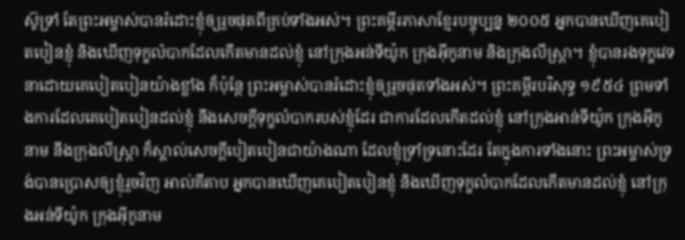ស៊ូទ្រាំ តែព្រះអម្ចាស់បានរំដោះខ្ញុំឲ្យរួចផុតពីគ្រប់ទាំងអស់។ ព្រះគម្ពីរភាសាខ្មែរបច្ចុប្បន្ន ២០០៥ អ្នកបានឃើញគេបៀតបៀនខ្ញុំ និងឃើញទុក្ខលំបាកដែលកើតមានដល់ខ្ញុំ នៅក្រុងអន់ទីយ៉ូក ក្រុងអ៊ីកូនាម និងក្រុងលីស្ដ្រា។ ខ្ញុំបានរងទុក្ខវេទនាដោយគេបៀតបៀនយ៉ាងខ្លាំង ក៏ប៉ុន្តែ ព្រះអម្ចាស់បានរំដោះខ្ញុំឲ្យរួចផុតទាំងអស់។ ព្រះគម្ពីរបរិសុទ្ធ ១៩៥៤ ព្រមទាំងការដែលគេបៀតបៀនដល់ខ្ញុំ នឹងសេចក្ដីទុក្ខលំបាករបស់ខ្ញុំដែរ ជាការដែលកើតដល់ខ្ញុំ នៅក្រុងអាន់ទីយ៉ូក ក្រុងអ៊ីកូនាម នឹងក្រុងលីស្ត្រា ក៏ស្គាល់សេចក្ដីបៀតបៀនជាយ៉ាងណា ដែលខ្ញុំទ្រាំទ្រនោះដែរ តែក្នុងការទាំងនោះ ព្រះអម្ចាស់ទ្រង់បានប្រោសឲ្យខ្ញុំរួចវិញ អាល់គីតាប អ្នកបានឃើញគេបៀតបៀនខ្ញុំ និងឃើញទុក្ខលំបាកដែលកើតមានដល់ខ្ញុំ នៅក្រុងអន់ទីយ៉ូក ក្រុងអ៊ីកូនាម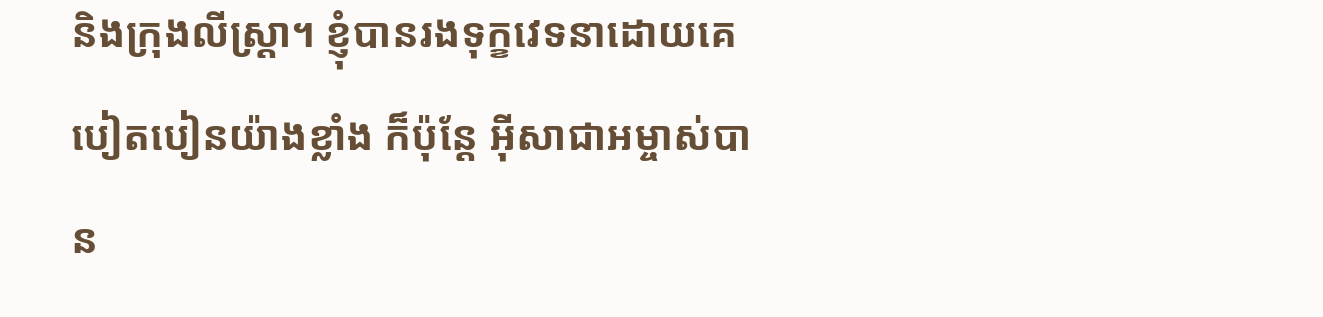និងក្រុងលីស្ដ្រា។ ខ្ញុំបានរងទុក្ខវេទនាដោយគេបៀតបៀនយ៉ាងខ្លាំង ក៏ប៉ុន្ដែ អ៊ីសាជាអម្ចាស់បាន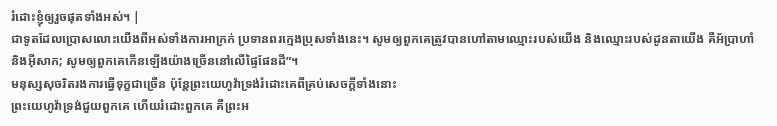រំដោះខ្ញុំឲ្យរួចផុតទាំងអស់។ |
ជាទូតដែលប្រោសលោះយើងពីអស់ទាំងការអាក្រក់ ប្រទានពរក្មេងប្រុសទាំងនេះ។ សូមឲ្យពួកគេត្រូវបានហៅតាមឈ្មោះរបស់យើង និងឈ្មោះរបស់ដូនតាយើង គឺអ័ប្រាហាំ និងអ៊ីសាក; សូមឲ្យពួកគេកើនឡើងយ៉ាងច្រើននៅលើផ្ទៃផែនដី”។
មនុស្សសុចរិតរងការធ្វើទុក្ខជាច្រើន ប៉ុន្តែព្រះយេហូវ៉ាទ្រង់រំដោះគេពីគ្រប់សេចក្ដីទាំងនោះ
ព្រះយេហូវ៉ាទ្រង់ជួយពួកគេ ហើយរំដោះពួកគេ គឺព្រះអ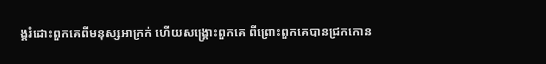ង្គរំដោះពួកគេពីមនុស្សអាក្រក់ ហើយសង្គ្រោះពួកគេ ពីព្រោះពួកគេបានជ្រកកោន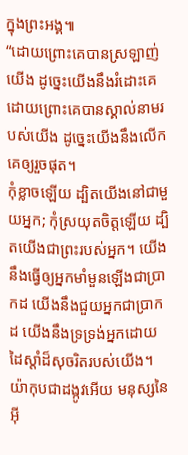ក្នុងព្រះអង្គ៕
“ដោយព្រោះគេបានស្រឡាញ់យើង ដូច្នេះយើងនឹងរំដោះគេ ដោយព្រោះគេបានស្គាល់នាមរបស់យើង ដូច្នេះយើងនឹងលើកគេឲ្យរួចផុត។
កុំខ្លាចឡើយ ដ្បិតយើងនៅជាមួយអ្នក; កុំស្រយុតចិត្តឡើយ ដ្បិតយើងជាព្រះរបស់អ្នក។ យើងនឹងធ្វើឲ្យអ្នកមាំមួនឡើងជាប្រាកដ យើងនឹងជួយអ្នកជាប្រាកដ យើងនឹងទ្រទ្រង់អ្នកដោយដៃស្ដាំដ៏សុចរិតរបស់យើង។
យ៉ាកុបជាដង្កូវអើយ មនុស្សនៃអ៊ី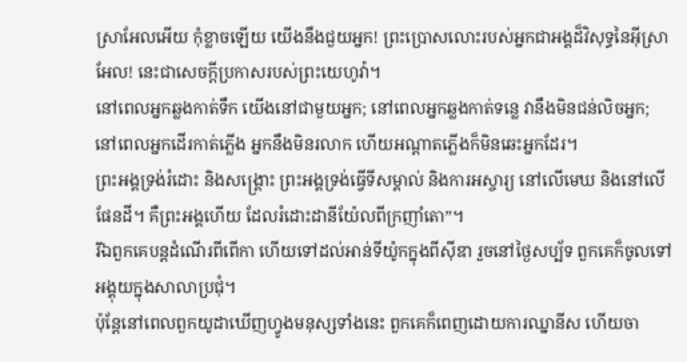ស្រាអែលអើយ កុំខ្លាចឡើយ យើងនឹងជួយអ្នក! ព្រះប្រោសលោះរបស់អ្នកជាអង្គដ៏វិសុទ្ធនៃអ៊ីស្រាអែល! នេះជាសេចក្ដីប្រកាសរបស់ព្រះយេហូវ៉ា។
នៅពេលអ្នកឆ្លងកាត់ទឹក យើងនៅជាមួយអ្នក; នៅពេលអ្នកឆ្លងកាត់ទន្លេ វានឹងមិនជន់លិចអ្នក; នៅពេលអ្នកដើរកាត់ភ្លើង អ្នកនឹងមិនរលាក ហើយអណ្ដាតភ្លើងក៏មិនឆេះអ្នកដែរ។
ព្រះអង្គទ្រង់រំដោះ និងសង្គ្រោះ ព្រះអង្គទ្រង់ធ្វើទីសម្គាល់ និងការអស្ចារ្យ នៅលើមេឃ និងនៅលើផែនដី។ គឺព្រះអង្គហើយ ដែលរំដោះដានីយ៉ែលពីក្រញាំតោ”។
រីឯពួកគេបន្តដំណើរពីពើកា ហើយទៅដល់អាន់ទីយ៉ូកក្នុងពីស៊ីឌា រួចនៅថ្ងៃសប្ប័ទ ពួកគេក៏ចូលទៅអង្គុយក្នុងសាលាប្រជុំ។
ប៉ុន្តែនៅពេលពួកយូដាឃើញហ្វូងមនុស្សទាំងនេះ ពួកគេក៏ពេញដោយការឈ្នានីស ហើយចា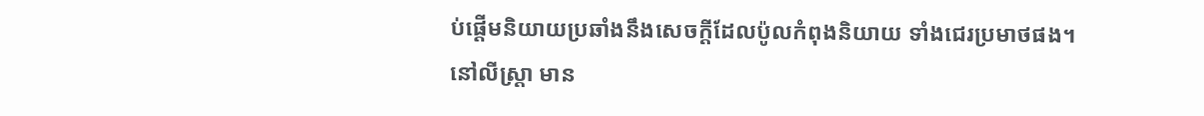ប់ផ្ដើមនិយាយប្រឆាំងនឹងសេចក្ដីដែលប៉ូលកំពុងនិយាយ ទាំងជេរប្រមាថផង។
នៅលីស្ត្រា មាន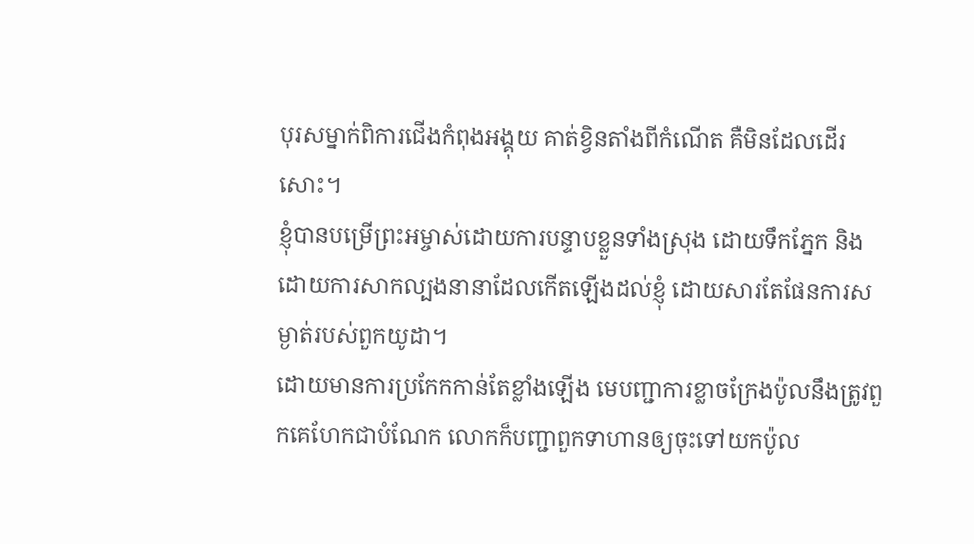បុរសម្នាក់ពិការជើងកំពុងអង្គុយ គាត់ខ្វិនតាំងពីកំណើត គឺមិនដែលដើរសោះ។
ខ្ញុំបានបម្រើព្រះអម្ចាស់ដោយការបន្ទាបខ្លួនទាំងស្រុង ដោយទឹកភ្នែក និងដោយការសាកល្បងនានាដែលកើតឡើងដល់ខ្ញុំ ដោយសារតែផែនការសម្ងាត់របស់ពួកយូដា។
ដោយមានការប្រកែកកាន់តែខ្លាំងឡើង មេបញ្ជាការខ្លាចក្រែងប៉ូលនឹងត្រូវពួកគេហែកជាបំណែក លោកក៏បញ្ជាពួកទាហានឲ្យចុះទៅយកប៉ូល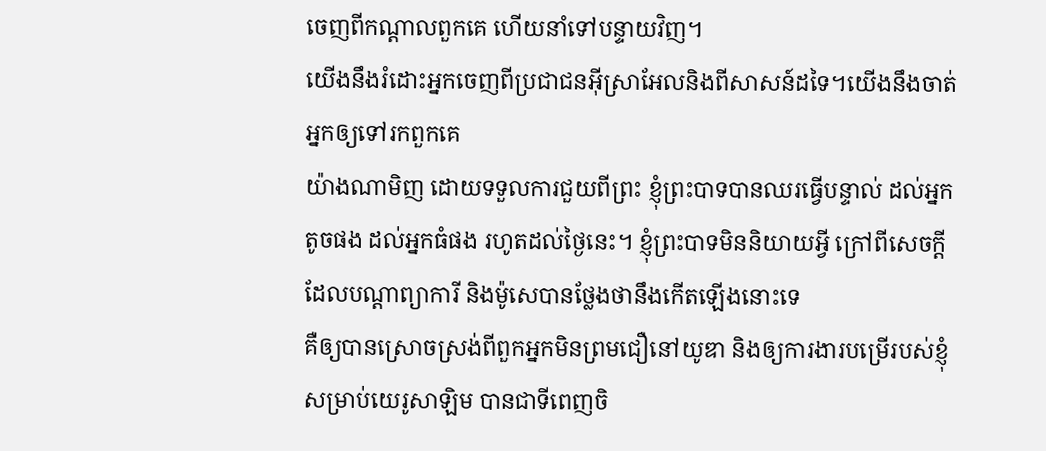ចេញពីកណ្ដាលពួកគេ ហើយនាំទៅបន្ទាយវិញ។
យើងនឹងរំដោះអ្នកចេញពីប្រជាជនអ៊ីស្រាអែលនិងពីសាសន៍ដទៃ។យើងនឹងចាត់អ្នកឲ្យទៅរកពួកគេ
យ៉ាងណាមិញ ដោយទទួលការជួយពីព្រះ ខ្ញុំព្រះបាទបានឈរធ្វើបន្ទាល់ ដល់អ្នកតូចផង ដល់អ្នកធំផង រហូតដល់ថ្ងៃនេះ។ ខ្ញុំព្រះបាទមិននិយាយអ្វី ក្រៅពីសេចក្ដីដែលបណ្ដាព្យាការី និងម៉ូសេបានថ្លែងថានឹងកើតឡើងនោះទេ
គឺឲ្យបានស្រោចស្រង់ពីពួកអ្នកមិនព្រមជឿនៅយូឌា និងឲ្យការងារបម្រើរបស់ខ្ញុំសម្រាប់យេរូសាឡិម បានជាទីពេញចិ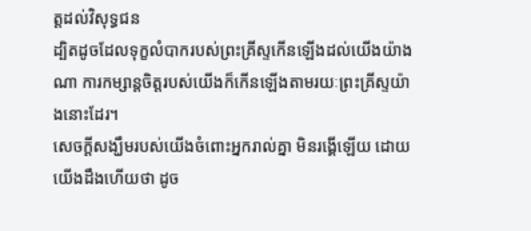ត្តដល់វិសុទ្ធជន
ដ្បិតដូចដែលទុក្ខលំបាករបស់ព្រះគ្រីស្ទកើនឡើងដល់យើងយ៉ាងណា ការកម្សាន្តចិត្តរបស់យើងក៏កើនឡើងតាមរយៈព្រះគ្រីស្ទយ៉ាងនោះដែរ។
សេចក្ដីសង្ឃឹមរបស់យើងចំពោះអ្នករាល់គ្នា មិនរង្គើឡើយ ដោយយើងដឹងហើយថា ដូច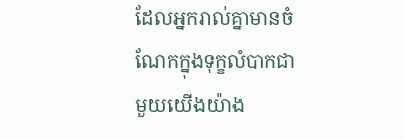ដែលអ្នករាល់គ្នាមានចំណែកក្នុងទុក្ខលំបាកជាមួយយើងយ៉ាង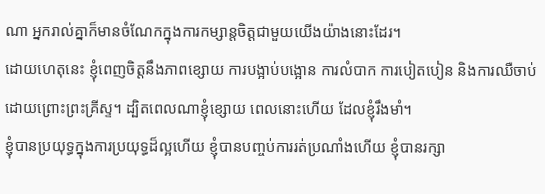ណា អ្នករាល់គ្នាក៏មានចំណែកក្នុងការកម្សាន្តចិត្តជាមួយយើងយ៉ាងនោះដែរ។
ដោយហេតុនេះ ខ្ញុំពេញចិត្តនឹងភាពខ្សោយ ការបង្អាប់បង្អោន ការលំបាក ការបៀតបៀន និងការឈឺចាប់ ដោយព្រោះព្រះគ្រីស្ទ។ ដ្បិតពេលណាខ្ញុំខ្សោយ ពេលនោះហើយ ដែលខ្ញុំរឹងមាំ។
ខ្ញុំបានប្រយុទ្ធក្នុងការប្រយុទ្ធដ៏ល្អហើយ ខ្ញុំបានបញ្ចប់ការរត់ប្រណាំងហើយ ខ្ញុំបានរក្សា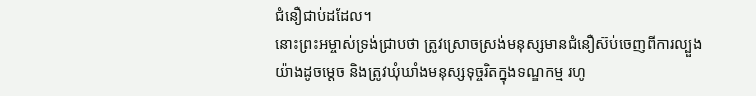ជំនឿជាប់ដដែល។
នោះព្រះអម្ចាស់ទ្រង់ជ្រាបថា ត្រូវស្រោចស្រង់មនុស្សមានជំនឿស៊ប់ចេញពីការល្បួងយ៉ាងដូចម្ដេច និងត្រូវឃុំឃាំងមនុស្សទុច្ចរិតក្នុងទណ្ឌកម្ម រហូ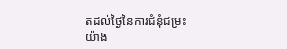តដល់ថ្ងៃនៃការជំនុំជម្រះយ៉ាង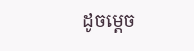ដូចម្ដេច